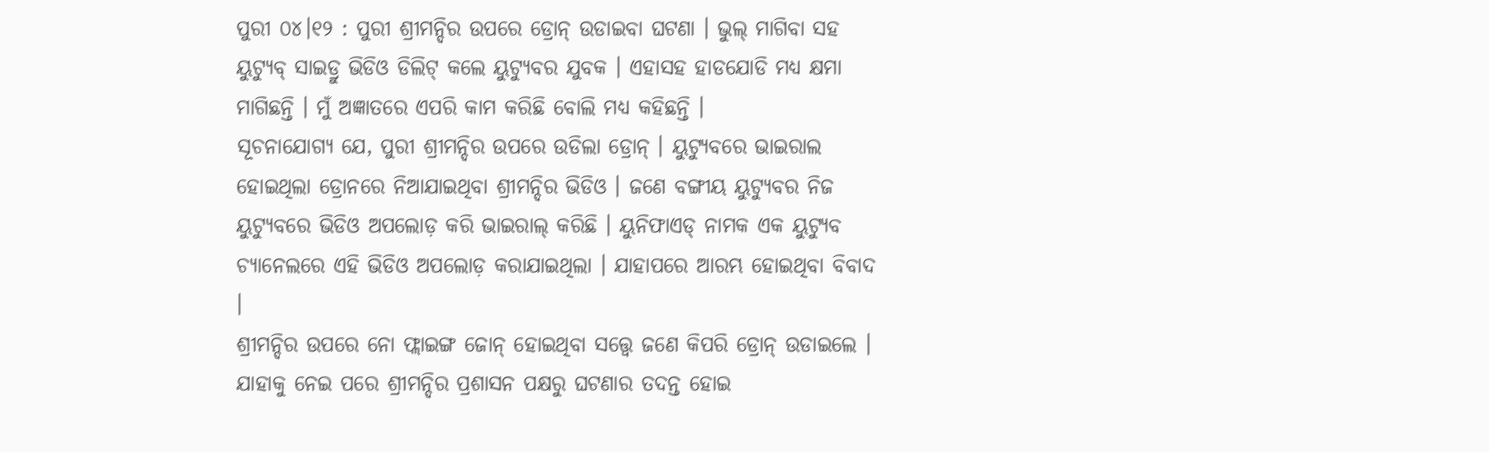ପୁରୀ ୦୪।୧୨ : ପୁରୀ ଶ୍ରୀମନ୍ଦିର ଉପରେ ଡ୍ରୋନ୍ ଉଡାଇବା ଘଟଣା । ଭୁଲ୍ ମାଗିବା ସହ ୟୁଟ୍ୟୁବ୍ ସାଇଡ୍ରୁ ଭିଡିଓ ଡିଲିଟ୍ କଲେ ୟୁଟ୍ୟୁବର ଯୁବକ । ଏହାସହ ହାଡଯୋଡି ମଧ୍ୟ କ୍ଷମା ମାଗିଛନ୍ତି । ମୁଁ ଅଜ୍ଞାତରେ ଏପରି କାମ କରିଛି ବୋଲି ମଧ୍ୟ କହିଛନ୍ତି ।
ସୂଚନାଯୋଗ୍ୟ ଯେ, ପୁରୀ ଶ୍ରୀମନ୍ଦିର ଉପରେ ଉଡିଲା ଡ୍ରୋନ୍ । ୟୁଟ୍ୟୁବରେ ଭାଇରାଲ ହୋଇଥିଲା ଡ୍ରୋନରେ ନିଆଯାଇଥିବା ଶ୍ରୀମନ୍ଦିର ଭିଡିଓ । ଜଣେ ବଙ୍ଗୀୟ ୟୁଟ୍ୟୁବର ନିଜ ୟୁଟ୍ୟୁବରେ ଭିଡିଓ ଅପଲୋଡ଼ କରି ଭାଇରାଲ୍ କରିଛି । ୟୁନିଫାଏଡ୍ ନାମକ ଏକ ୟୁଟ୍ୟୁବ ଚ୍ୟାନେଲରେ ଏହି ଭିଡିଓ ଅପଲୋଡ଼ କରାଯାଇଥିଲା । ଯାହାପରେ ଆରମ୍ଭ ହୋଇଥିବା ବିବାଦ ।
ଶ୍ରୀମନ୍ଦିର ଉପରେ ନୋ ଫ୍ଲାଇଙ୍ଗ ଜୋନ୍ ହୋଇଥିବା ସତ୍ତ୍ୱେ ଜଣେ କିପରି ଡ୍ରୋନ୍ ଉଡାଇଲେ । ଯାହାକୁ ନେଇ ପରେ ଶ୍ରୀମନ୍ଦିର ପ୍ରଶାସନ ପକ୍ଷରୁ ଘଟଣାର ତଦନ୍ତ ହୋଇ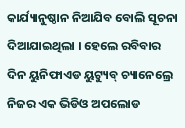କାର୍ଯ୍ୟାନୁଷ୍ଠାନ ନିଆଯିବ ବୋଲି ସୂଚନା ଦିଆଯାଇଥିଲା । ହେଲେ ରବିବାର ଦିନ ୟୁନିଫାଏଡ ୟୁଟ୍ୟୁବ୍ ଚ୍ୟାନେଲ୍ରେ ନିଜର ଏକ ଭିଡିଓ ଅପଲୋଡ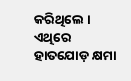କରିଥିଲେ । ଏଥିରେ ହାତଯୋଡ଼ କ୍ଷମା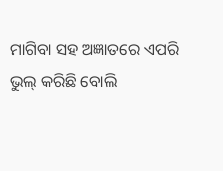ମାଗିବା ସହ ଅଜ୍ଞାତରେ ଏପରି ଭୁଲ୍ କରିଛି ବୋଲି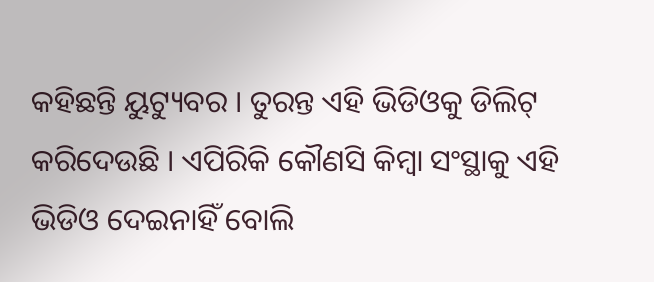କହିଛନ୍ତି ୟୁଟ୍ୟୁବର । ତୁରନ୍ତ ଏହି ଭିଡିଓକୁ ଡିଲିଟ୍ କରିଦେଉଛି । ଏପିରିକି କୌଣସି କିମ୍ବା ସଂସ୍ଥାକୁ ଏହି ଭିଡିଓ ଦେଇନାହିଁ ବୋଲି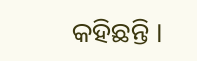କହିଛନ୍ତି ।